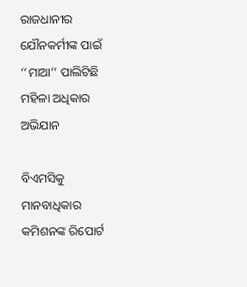ରାଜଧାନୀର ଯୌନକର୍ମୀଙ୍କ ପାଇଁ ‘‘ମାଆ’’ ପାଲିଟିଛି ମହିଳା ଅଧିକାର ଅଭିଯାନ

ବିଏମସିକୁ ମାନବାଧିକାର କମିଶନଙ୍କ ରିପୋର୍ଟ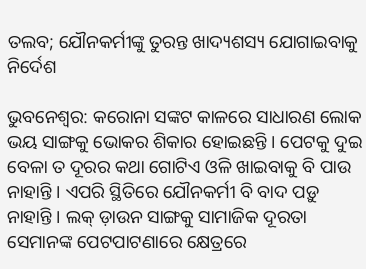ତଲବ; ଯୌନକର୍ମୀଙ୍କୁ ତୁରନ୍ତ ଖାଦ୍ୟଶସ୍ୟ ଯୋଗାଇବାକୁ ନିର୍ଦେଶ

ଭୁବନେଶ୍ବର: କରୋନା ସଙ୍କଟ କାଳରେ ସାଧାରଣ ଲୋକ ଭୟ ସାଙ୍ଗକୁ ଭୋକର ଶିକାର ହୋଇଛନ୍ତି । ପେଟକୁ ଦୁଇ ବେଳା ତ ଦୂରର କଥା ଗୋଟିଏ ଓଳି ଖାଇବାକୁ ବି ପାଉ ନାହାନ୍ତି । ଏପରି ସ୍ଥିତିରେ ଯୌନକର୍ମୀ ବି ବାଦ ପଡ଼ୁ ନାହାନ୍ତି । ଲକ୍ ଡ଼ାଉନ ସାଙ୍ଗକୁ ସାମାଜିକ ଦୂରତା ସେମାନଙ୍କ ପେଟପାଟଣାରେ କ୍ଷେତ୍ରରେ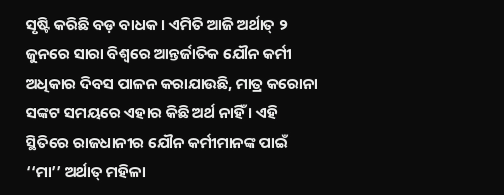ସୃଷ୍ଟି କରିଛି ବଡ଼ ବାଧକ । ଏମିତି ଆଜି ଅର୍ଥାତ୍ ୨ ଜୁନରେ ସାରା ବିଶ୍ଵରେ ଆନ୍ତର୍ଜାତିକ ଯୌନ କର୍ମୀ ଅଧିକାର ଦିବସ ପାଳନ କରାଯାଉଛି, ମାତ୍ର କରୋନା ସଙ୍କଟ ସମୟରେ ଏହାର କିଛି ଅର୍ଥ ନାହିଁ । ଏହି ସ୍ଥିତିରେ ରାଜଧାନୀର ଯୌନ କର୍ମୀମାନଙ୍କ ପାଇଁ ‘‘ମା’’ ଅର୍ଥାତ୍ ମହିଳା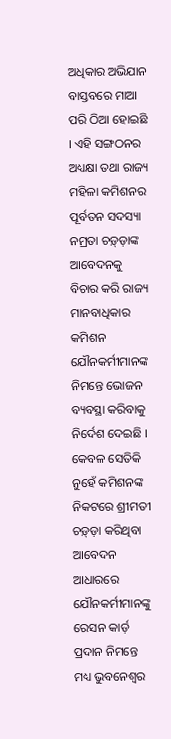ଅଧିକାର ଅଭିଯାନ ବାସ୍ତବରେ ମାଆ ପରି ଠିଆ ହୋଇଛି । ଏହି ସଙ୍ଗଠନର  ଅଧ୍ୟକ୍ଷା ତଥା ରାଜ୍ୟ ମହିଳା କମିଶନର ପୂର୍ବତନ ସଦସ୍ୟା ନମ୍ରତା ଚଡ଼୍ଡ଼ାଙ୍କ ଆବେଦନକୁ ବିଚାର କରି ରାଜ୍ୟ ମାନବାଧିକାର କମିଶନ ଯୌନକର୍ମୀମାନଙ୍କ ନିମନ୍ତେ ଭୋଜନ ବ୍ୟବସ୍ଥା କରିବାକୁ ନିର୍ଦେଶ ଦେଇଛି । କେବଳ ସେତିକି ନୁହେଁ କମିଶନଙ୍କ ନିକଟରେ ଶ୍ରୀମତୀ ଚଡ଼୍ଡ଼ା କରିଥିବା ଆବେଦନ ଆଧାରରେ ଯୌନକର୍ମୀମାନଙ୍କୁ ରେସନ କାର୍ଡ଼ ପ୍ରଦାନ ନିମନ୍ତେ ମଧ୍ୟ ଭୁବନେଶ୍ଵର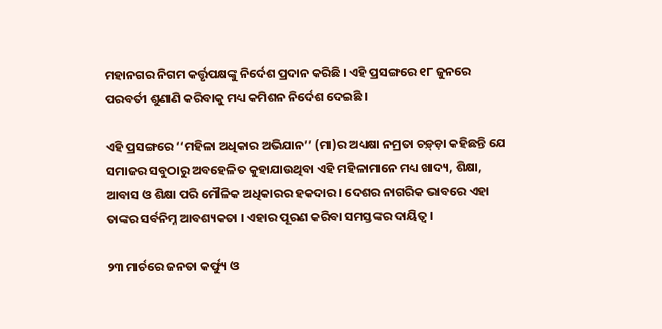ମହାନଗର ନିଗମ କର୍ତ୍ତୃପକ୍ଷଙ୍କୁ ନିର୍ଦେଶ ପ୍ରଦାନ କରିଛି । ଏହି ପ୍ରସଙ୍ଗରେ ୧୮ ଜୁନରେ ପରବର୍ତୀ ଶୁଣାଣି କରିବାକୁ ମଧ୍ୟ କମିଶନ ନିର୍ଦେଶ ଦେଇଛି ।

ଏହି ପ୍ରସଙ୍ଗରେ ‘‘ମହିଳା ଅଧିକାର ଅଭିଯାନ’’ (ମା)ର ଅଧ୍ୟକ୍ଷା ନମ୍ରତା ଚଡ଼୍ଡ଼ା କହିଛନ୍ତି ଯେ ସମାଜର ସବୁଠାରୁ ଅବହେଳିତ କୁହାଯାଉଥିବା ଏହି ମହିଳାମାନେ ମଧ୍ୟ ଖାଦ୍ୟ, ଶିକ୍ଷା, ଆବାସ ଓ ଶିକ୍ଷା ପରି ମୌଳିକ ଅଧିକାରର ହକଦାର । ଦେଶର ନାଗରିକ ଭାବରେ ଏହା ତାଙ୍କର ସର୍ବନିମ୍ନ ଆବଶ୍ୟକତା । ଏହାର ପୂରଣ କରିବା ସମସ୍ତଙ୍କର ଦାୟିତ୍ଵ ।

୨୩ ମାର୍ଚରେ ଜନତା କର୍ଫ୍ୟୁ ଓ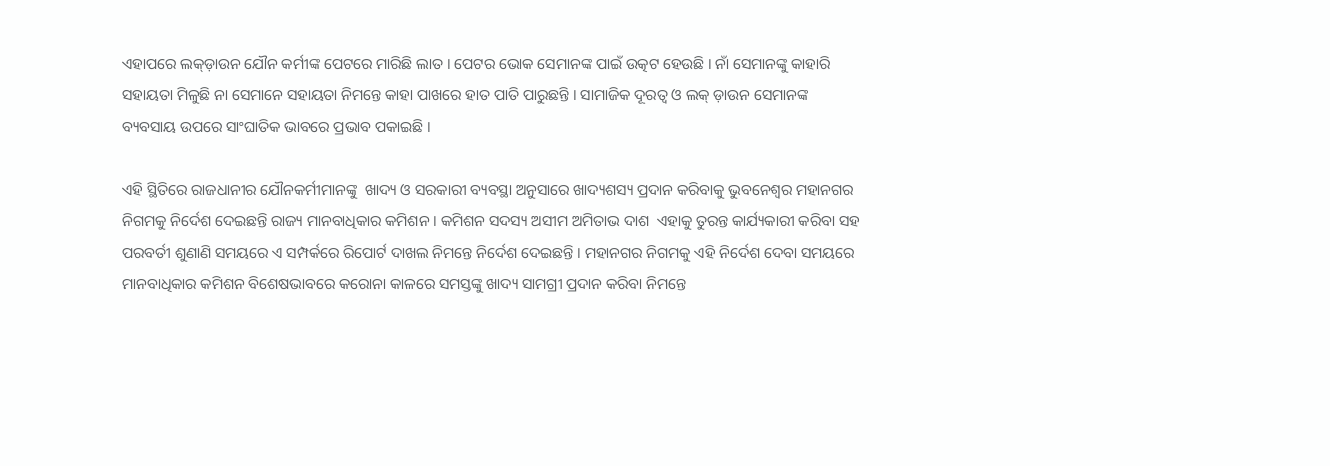ଏହାପରେ ଲକ୍ଡ଼ାଉନ ଯୌନ କର୍ମୀଙ୍କ ପେଟରେ ମାରିଛି ଲାତ । ପେଟର ଭୋକ ସେମାନଙ୍କ ପାଇଁ ଉତ୍କଟ ହେଉଛି । ନାଁ ସେମାନଙ୍କୁ କାହାରି ସହାୟତା ମିଳୁଛି ନା ସେମାନେ ସହାୟତା ନିମନ୍ତେ କାହା ପାଖରେ ହାତ ପାତି ପାରୁଛନ୍ତି । ସାମାଜିକ ଦୂରତ୍ଵ ଓ ଲକ୍ ଡ଼ାଉନ ସେମାନଙ୍କ ବ୍ୟବସାୟ ଉପରେ ସାଂଘାତିକ ଭାବରେ ପ୍ରଭାବ ପକାଇଛି ।

ଏହି ସ୍ଥିତିରେ ରାଜଧାନୀର ଯୌନକର୍ମୀମାନଙ୍କୁ  ଖାଦ୍ୟ ଓ ସରକାରୀ ବ୍ୟବସ୍ଥା ଅନୁସାରେ ଖାଦ୍ୟଶସ୍ୟ ପ୍ରଦାନ କରିବାକୁ ଭୁବନେଶ୍ବର ମହାନଗର ନିଗମକୁ ନିର୍ଦେଶ ଦେଇଛନ୍ତି ରାଜ୍ୟ ମାନବାଧିକାର କମିଶନ । କମିଶନ ସଦସ୍ୟ ଅସୀମ ଅମିତାଭ ଦାଶ  ଏହାକୁ ତୁରନ୍ତ କାର୍ଯ୍ୟକାରୀ କରିବା ସହ ପରବର୍ତୀ ଶୁଣାଣି ସମୟରେ ଏ ସମ୍ପର୍କରେ ରିପୋର୍ଟ ଦାଖଲ ନିମନ୍ତେ ନିର୍ଦେଶ ଦେଇଛନ୍ତି । ମହାନଗର ନିଗମକୁ ଏହି ନିର୍ଦେଶ ଦେବା ସମୟରେ ମାନବାଧିକାର କମିଶନ ବିଶେଷଭାବରେ କରୋନା କାଳରେ ସମସ୍ତଙ୍କୁ ଖାଦ୍ୟ ସାମଗ୍ରୀ ପ୍ରଦାନ କରିବା ନିମନ୍ତେ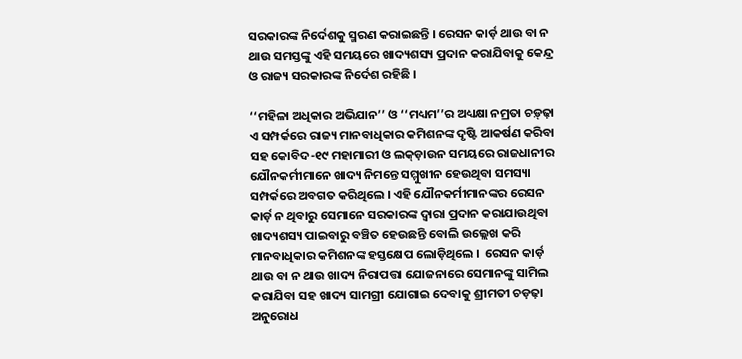ସରକାରଙ୍କ ନିର୍ଦେଶକୁ ସ୍ମରଣ କରାଇଛନ୍ତି । ରେସନ କାର୍ଡ଼ ଥାଉ ବା ନ ଥାଉ ସମସ୍ତଙ୍କୁ ଏହି ସମୟରେ ଖାଦ୍ୟଶସ୍ୟ ପ୍ରଦାନ କରାଯିବାକୁ କେନ୍ଦ୍ର ଓ ରାଜ୍ୟ ସରକାରଙ୍କ ନିର୍ଦେଶ ରହିଛି ।

‘‘ମହିଳା ଅଧିକାର ଅଭିଯାନ’’ ଓ ‘‘ମଧ୍ୟମ’’ର ଅଧ୍ୟକ୍ଷା ନମ୍ରତା ଚଡ଼୍ଢ଼ା ଏ ସମ୍ପର୍କରେ ରାଜ୍ୟ ମାନବାଧିକାର କମିଶନଙ୍କ ଦୃଷ୍ଟି ଆକର୍ଷଣ କରିବା ସହ କୋବିଦ-୧୯ ମହାମାରୀ ଓ ଲକ୍ଡ଼ାଉନ ସମୟରେ ରାଜଧାନୀର ଯୌନକର୍ମୀମାନେ ଖାଦ୍ୟ ନିମନ୍ତେ ସମ୍ମୁଖୀନ ହେଉଥିବା ସମସ୍ୟା ସମ୍ପର୍କରେ ଅବଗତ କରିଥିଲେ । ଏହି ଯୌନକର୍ମୀମାନଙ୍କର ରେସନ କାର୍ଡ଼ ନ ଥିବାରୁ ସେମାନେ ସରକାରଙ୍କ ଦ୍ବାରା ପ୍ରଦାନ କରାଯାଉଥିବା ଖାଦ୍ୟଶସ୍ୟ ପାଇବାରୁ ବଞ୍ଚିତ ହେଉଛନ୍ତି ବୋଲି ଉଲ୍ଲେଖ କରି ମାନବାଧିକାର କମିଶନଙ୍କ ହସ୍ତକ୍ଷେପ ଲୋଡ଼ିଥିଲେ ।  ରେସନ କାର୍ଡ଼ ଥାଉ ବା ନ ଥାଉ ଖାଦ୍ୟ ନିରାପତ୍ତା ଯୋଜନାରେ ସେମାନଙ୍କୁ ସାମିଲ କରାଯିବା ସହ ଖାଦ୍ୟ ସାମଗ୍ରୀ ଯୋଗାଇ ଦେବାକୁ ଶ୍ରୀମତୀ ଚଡ଼ଢ଼ା ଅନୁରୋଧ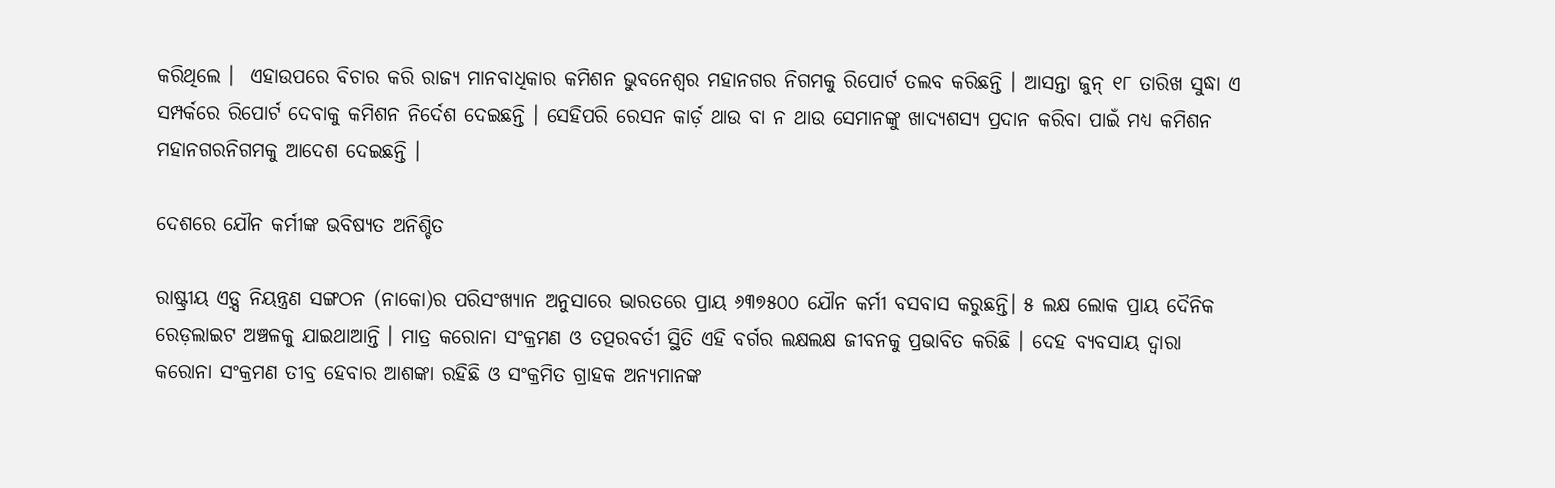କରିଥିଲେ ।  ଏହାଉପରେ ବିଚାର କରି ରାଜ୍ୟ ମାନବାଧିକାର କମିଶନ ଭୁବନେଶ୍ବର ମହାନଗର ନିଗମକୁ ରିପୋର୍ଟ ତଲବ କରିଛନ୍ତି । ଆସନ୍ତା ଜୁନ୍ ୧୮ ତାରିଖ ସୁଦ୍ଧା ଏ ସମ୍ପର୍କରେ ରିପୋର୍ଟ ଦେବାକୁ କମିଶନ ନିର୍ଦେଶ ଦେଇଛନ୍ତି । ସେହିପରି ରେସନ କାର୍ଡ଼ ଥାଉ ବା ନ ଥାଉ ସେମାନଙ୍କୁ ଖାଦ୍ୟଶସ୍ୟ ପ୍ରଦାନ କରିବା ପାଇଁ ମଧ୍ୟ କମିଶନ ମହାନଗରନିଗମକୁ ଆଦେଶ ଦେଇଛନ୍ତି ।

ଦେଶରେ ଯୌନ କର୍ମୀଙ୍କ ଭବିଷ୍ୟତ ଅନିଶ୍ଚିତ

ରାଷ୍ଟ୍ରୀୟ ଏଡ଼୍ସ ନିୟନ୍ତ୍ରଣ ସଙ୍ଗଠନ (ନାକୋ)ର ପରିସଂଖ୍ୟାନ ଅନୁସାରେ ଭାରତରେ ପ୍ରାୟ ୬୩୭୫୦୦ ଯୌନ କର୍ମୀ ବସବାସ କରୁଛନ୍ତି। ୫ ଲକ୍ଷ ଲୋକ ପ୍ରାୟ ଦୈନିକ ରେଡ଼ଲାଇଟ ଅଞ୍ଚଳକୁ ଯାଇଥାଆନ୍ତି । ମାତ୍ର କରୋନା ସଂକ୍ରମଣ ଓ ତତ୍ପରବର୍ତୀ ସ୍ଥିତି ଏହି ବର୍ଗର ଲକ୍ଷଲକ୍ଷ ଜୀବନକୁ ପ୍ରଭାବିତ କରିଛି । ଦେହ ବ୍ୟବସାୟ ଦ୍ବାରା କରୋନା ସଂକ୍ରମଣ ତୀବ୍ର ହେବାର ଆଶଙ୍କା ରହିଛି ଓ ସଂକ୍ରମିତ ଗ୍ରାହକ ଅନ୍ୟମାନଙ୍କ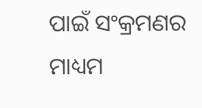ପାଇଁ ସଂକ୍ରମଣର ମାଧ୍ୟମ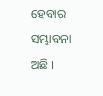ହେବାର ସମ୍ଭାବନା ଅଛି ।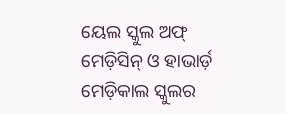ୟେଲ ସ୍କୁଲ ଅଫ୍ ମେଡ଼ିସିନ୍ ଓ ହାଭାର୍ଡ଼ ମେଡ଼ିକାଲ ସ୍କୁଲର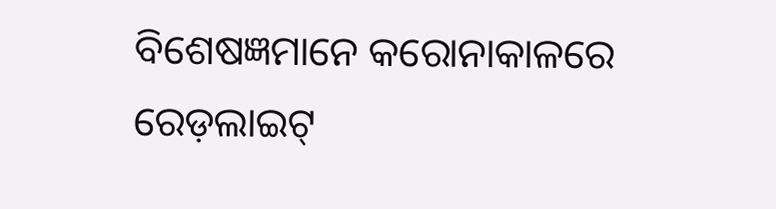ବିଶେଷଜ୍ଞମାନେ କରୋନାକାଳରେ  ରେଡ଼ଲାଇଟ୍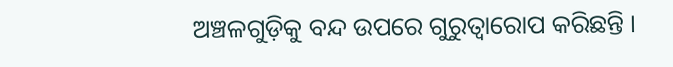ଅଞ୍ଚଳଗୁଡ଼ିକୁ ବନ୍ଦ ଉପରେ ଗୁରୁତ୍ଵାରୋପ କରିଛନ୍ତି ।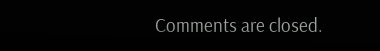Comments are closed.